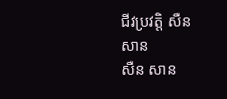ជីវប្រវត្តិ សឺន សាន
សឺន សាន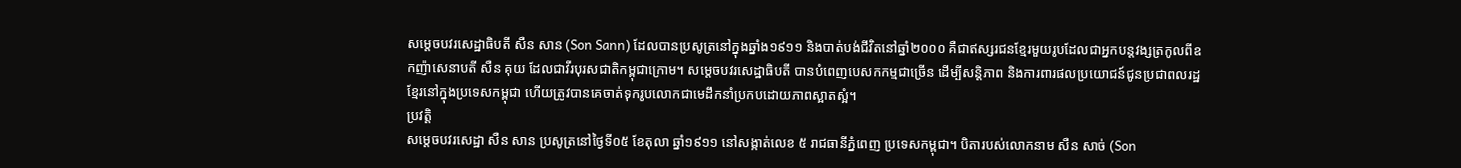សម្ដេចបវរសេដ្ឋាធិបតី សឺន សាន (Son Sann) ដែលបានប្រសូត្រនៅក្នុងឆ្នាំង១៩១១ និងបាត់បង់ជីវិតនៅឆ្នាំ២០០០ គឺជាឥស្សរជនខ្មែរមួយរូបដែលជាអ្នកបន្តវង្សត្រកូលពីឧកញ៉ាសេនាបតី សឺន គុយ ដែលជាវីរបុរសជាតិកម្ពុជាក្រោម។ សម្ដេចបវរសេដ្ឋាធិបតី បានបំពេញបេសកកម្មជាច្រើន ដើម្បីសន្តិភាព និងការពារផលប្រយោជន៍ជូនប្រជាពលរដ្ឋខ្មែរនៅក្នុងប្រទេសកម្ពុជា ហើយត្រូវបានគេចាត់ទុករូបលោកជាមេដឹកនាំប្រកបដោយភាពស្អាតស្អំ។
ប្រវត្តិ
សម្ដេចបវរសេដ្ឋា សឺន សាន ប្រសូត្រនៅថ្ងៃទី០៥ ខែតុលា ឆ្នាំ១៩១១ នៅសង្កាត់លេខ ៥ រាជធានីភ្នំពេញ ប្រទេសកម្ពុជា។ បិតារបស់លោកនាម សឺន សាច់ (Son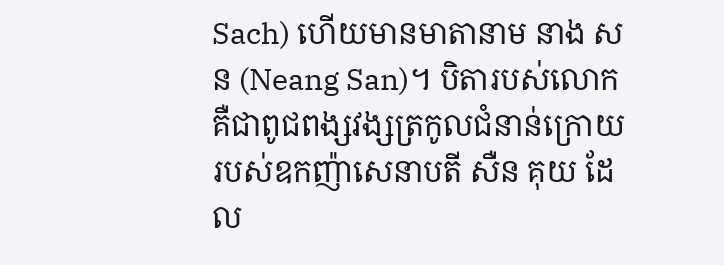Sach) ហើយមានមាតានាម នាង សន (Neang San)។ បិតារបស់លោកគឺជាពូជពង្សវង្សត្រកូលជំនាន់ក្រោយរបស់ឧកញ៉ាសេនាបតី សឺន គុយ ដែល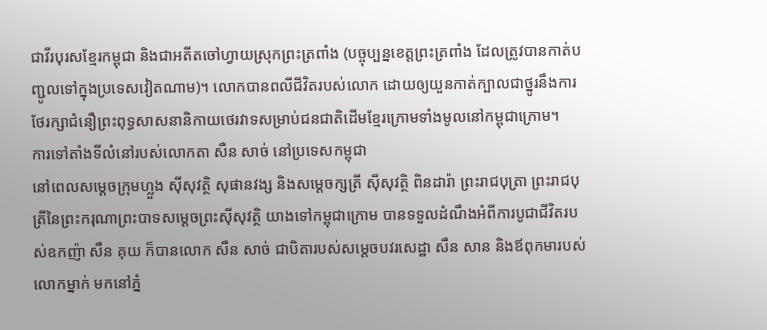ជាវីរបុរសខ្មែរកម្ពុជា និងជាអតីតចៅហ្វាយស្រុកព្រះត្រពាំង (បច្ចុប្បន្នខេត្តព្រះត្រពាំង ដែលត្រូវបានកាត់បញ្ជូលទៅក្នុងប្រទេសវៀតណាម)។ លោកបានពលីជីវិតរបស់លោក ដោយឲ្យយួនកាត់ក្បាលជាថ្នូរនឹងការថែរក្សាជំនឿព្រះពុទ្ធសាសនានិកាយថេរវាទសម្រាប់ជនជាតិដើមខ្មែរក្រោមទាំងមូលនៅកម្ពុជាក្រោម។
ការទៅតាំងទីលំនៅរបស់លោកតា សឺន សាច់ នៅប្រទេសកម្ពុជា
នៅពេលសម្ដេចក្រុមហ្លួង ស៊ីសុវត្ថិ សុផានវង្ស និងសម្ដេចក្សត្រី ស៊ីសុវត្ថិ ពិនដារ៉ា ព្រះរាជបុត្រា ព្រះរាជបុត្រីនៃព្រះករុណាព្រះបាទសម្ដេចព្រះស៊ីសុវត្ថិ យាងទៅកម្ពុជាក្រោម បានទទួលដំណឹងអំពីការបូជាជីវិតរបស់ឧកញ៉ា សឺន គុយ ក៏បានលោក សឺន សាច់ ជាបិតារបស់សម្ដេចបវរសេដ្ឋា សឺន សាន និងឪពុកមារបស់លោកម្នាក់ មកនៅភ្នំ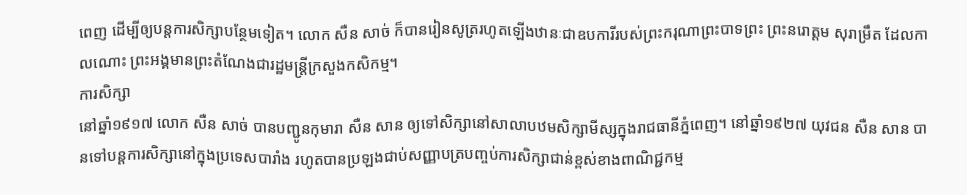ពេញ ដើម្បីឲ្យបន្តការសិក្សាបន្ថែមទៀត។ លោក សឺន សាច់ ក៏បានរៀនសូត្ររហូតឡើងឋានៈជាឧបការីរបស់ព្រះករុណាព្រះបាទព្រះ ព្រះនរោត្ដម សុរាម្រឹត ដែលកាលណោះ ព្រះអង្គមានព្រះតំណែងជារដ្ឋមន្ត្រីក្រសួងកសិកម្ម។
ការសិក្សា
នៅឆ្នាំ១៩១៧ លោក សឺន សាច់ បានបញ្ជូនកុមារា សឺន សាន ឲ្យទៅសិក្សានៅសាលាបឋមសិក្សាមីស្សក្នុងរាជធានីភ្នំពេញ។ នៅឆ្នាំ១៩២៧ យុវជន សឺន សាន បានទៅបន្តការសិក្សានៅក្នុងប្រទេសបារាំង រហូតបានប្រឡងជាប់សញ្ញាបត្របញ្ចប់ការសិក្សាជាន់ខ្ពស់ខាងពាណិជ្ជកម្ម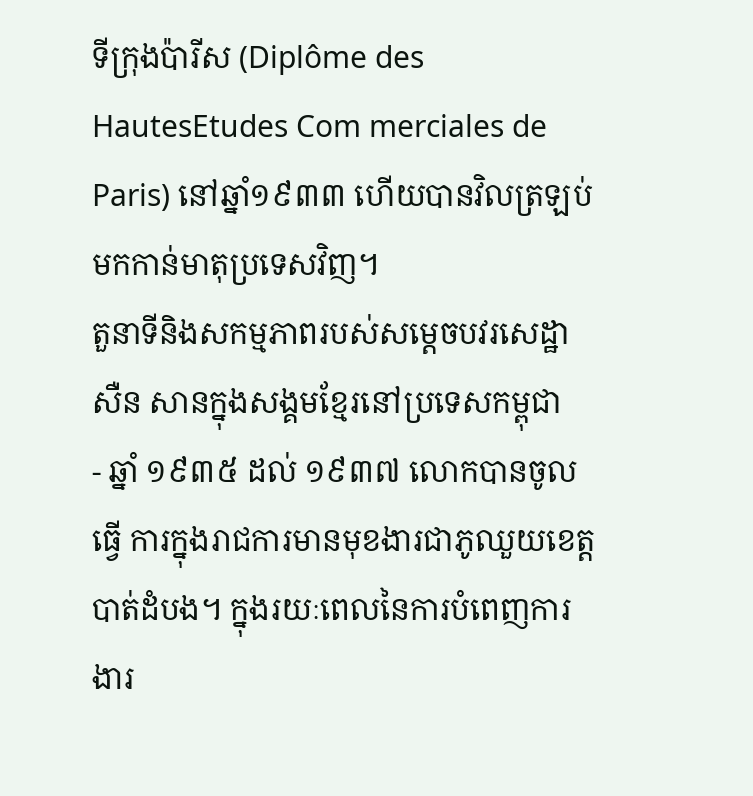ទីក្រុងប៉ារីស (Diplôme des HautesEtudes Com merciales de Paris) នៅឆ្នាំ១៩៣៣ ហើយបានវិលត្រឡប់មកកាន់មាតុប្រទេសវិញ។
តួនាទីនិងសកម្មភាពរបស់សម្តេចបវរសេដ្ឋា សឺន សានក្នុងសង្គមខ្មែរនៅប្រទេសកម្ពុជា
- ឆ្នាំ ១៩៣៥ ដល់ ១៩៣៧ លោកបានចូលធ្វើ ការក្នុងរាជការមានមុខងារជាភូឈួយខេត្តបាត់ដំបង។ ក្នុងរយៈពេលនៃការបំពេញការងារ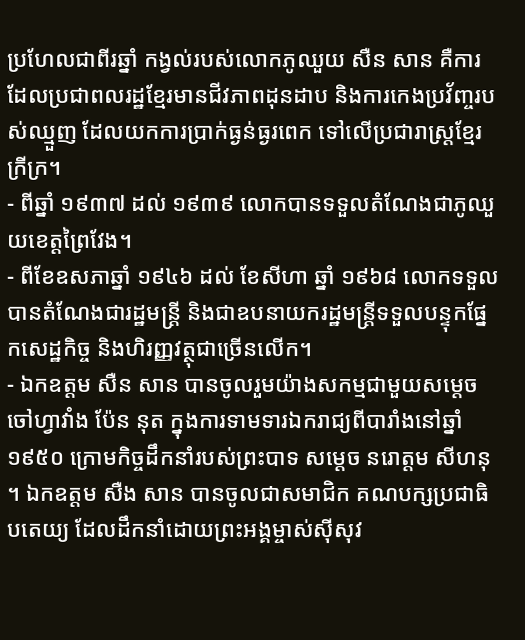ប្រហែលជាពីរឆ្នាំ កង្វល់របស់លោកភូឈួយ សឺន សាន គឺការដែលប្រជាពលរដ្ឋខ្មែរមានជីវភាពដុនដាប និងការកេងប្រវ័ញ្ចរបស់ឈ្មួញ ដែលយកការប្រាក់ធ្ងន់ធ្ងរពេក ទៅលើប្រជារាស្រ្តខ្មែរក្រីក្រ។
- ពីឆ្នាំ ១៩៣៧ ដល់ ១៩៣៩ លោកបានទទួលតំណែងជាភូឈួយខេត្តព្រៃវែង។
- ពីខែឧសភាឆ្នាំ ១៩៤៦ ដល់ ខែសីហា ឆ្នាំ ១៩៦៨ លោកទទួលបានតំណែងជារដ្ឋមន្ត្រី និងជាឧបនាយករដ្ឋមន្ត្រីទទួលបន្ទុកផ្នែកសេដ្ឋកិច្ច និងហិរញ្ញវត្ថុជាច្រើនលើក។
- ឯកឧត្តម សឺន សាន បានចូលរួមយ៉ាងសកម្មជាមួយសម្តេចចៅហ្វាវាំង ប៉ែន នុត ក្នុងការទាមទារឯករាជ្យពីបារាំងនៅឆ្នាំ ១៩៥០ ក្រោមកិច្ចដឹកនាំរបស់ព្រះបាទ សម្តេច នរោត្តម សីហនុ ។ ឯកឧត្តម សឺង សាន បានចូលជាសមាជិក គណបក្សប្រជាធិបតេយ្យ ដែលដឹកនាំដោយព្រះអង្គម្ចាស់ស៊ីសុវ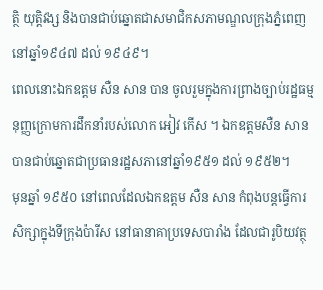ត្ថិ យុត្តិវង្ស និងបានជាប់ឆ្នោតជាសមាជិកសភាមណ្ឌលក្រុងភ្នំពេញ នៅឆ្នាំ១៩៤៧ ដល់ ១៩៤៩។
ពេលនោះឯកឧត្តម សឺន សាន បាន ចូលរួមក្នុងការព្រាងច្បាប់រដ្ឋធម្មនុញ្ញក្រោមការដឹកនាំរបស់លោក អៀវ កើស ។ ឯកឧត្តមសឺន សាន បានជាប់ឆ្នោតជាប្រធានរដ្ឋសភានៅឆ្នាំ១៩៥១ ដល់ ១៩៥២។
មុនឆ្នាំ ១៩៥០ នៅពេលដែលឯកឧត្តម សឺន សាន កំពុងបន្តធ្វើការសិក្សាក្នុងទីក្រុងប៉ារីស នៅធានាគាប្រទេសបារាំង ដែលជារូបិយវត្ថុ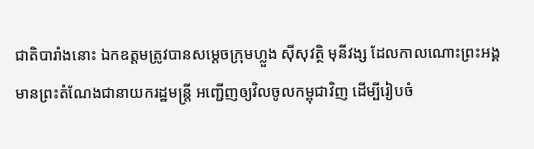ជាតិបារាំងនោះ ឯកឧត្តមត្រូវបានសម្តេចក្រុមហ្លួង ស៊ីសុវត្ថិ មុនីវង្ស ដែលកាលណោះព្រះអង្គមានព្រះតំណែងជានាយករដ្ឋមន្រ្តី អញ្ជើញឲ្យវិលចូលកម្ពុជាវិញ ដើម្បីរៀបចំ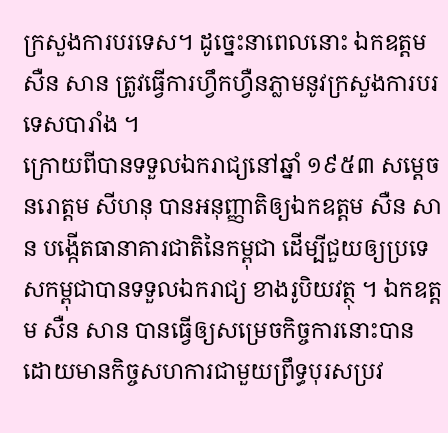ក្រសួងការបរទេស។ ដូច្នេះនាពេលនោះ ឯកឧត្តម សឺន សាន ត្រូវធ្វើការហ្វឹកហ្វឺនភ្លាមនូវក្រសួងការបរទេសបារាំង ។
ក្រោយពីបានទទួលឯករាជ្យនៅឆ្នាំ ១៩៥៣ សម្តេច នរោត្តម សីហនុ បានអនុញ្ញាតិឲ្យឯកឧត្តម សឺន សាន បង្កើតធានាគារជាតិនៃកម្ពុជា ដើម្បីជួយឲ្យប្រទេសកម្ពុជាបានទទួលឯករាជ្យ ខាងរូបិយវត្ថុ ។ ឯកឧត្តម សឺន សាន បានធ្វើឲ្យសម្រេចកិច្ចការនោះបាន ដោយមានកិច្ចសហការជាមួយព្រឹទ្ធបុរសប្រវ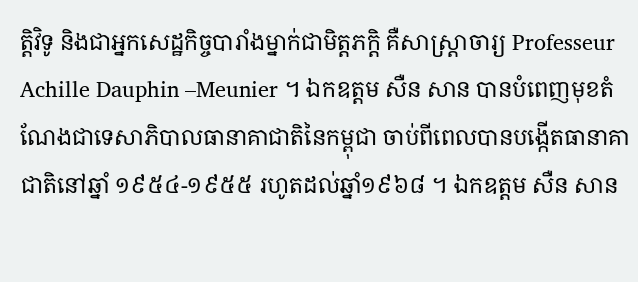ត្តិវិទូ និងជាអ្នកសេដ្ឋកិច្ចបារាំងម្នាក់ជាមិត្តភក្តិ គឺសាស្រ្តាចារ្យ Professeur Achille Dauphin –Meunier ។ ឯកឧត្តម សឺន សាន បានបំពេញមុខតំណែងជាទេសាភិបាលធានាគាជាតិនៃកម្ពុជា ចាប់ពីពេលបានបង្កើតធានាគាជាតិនៅឆ្នាំ ១៩៥៤-១៩៥៥ រហូតដល់ឆ្នាំ១៩៦៨ ។ ឯកឧត្តម សឺន សាន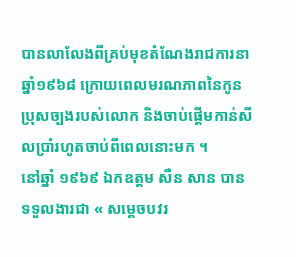បានលាលែងពីគ្រប់មុខតំណែងរាជការនាឆ្នាំ១៩៦៨ ក្រោយពេលមរណភាពនៃកូនប្រុសច្បងរបស់លោក និងចាប់ផ្តើមកាន់សីលប្រាំរហូតចាប់ពីពេលនោះមក ។
នៅឆ្នាំ ១៩៦៩ ឯកឧត្តម សឺន សាន បានទទួលងារជា « សម្តេចបវរ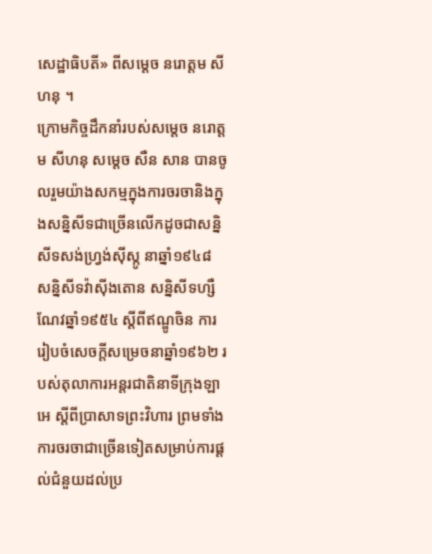សេដ្ឋាធិបតី» ពីសម្តេច នរោត្តម សីហនុ ។
ក្រោមកិច្ចដឹកនាំរបស់សម្តេច នរោត្តម សីហនុ សម្តេច សឺន សាន បានចូលរួមយ៉ាងសកម្មក្នុងការចរចានិងក្នុងសន្និសីទជាច្រើនលើកដូចជាសន្និសីទសង់ហ្វ្រង់ស៊ីស្កូ នាឆ្នាំ១៩៤៨ សន្និសីទវ៉ាស៊ីងតោន សន្និសីទហ្សឺណែវឆ្នាំ១៩៥៤ ស្តីពីឥណ្ឌូចិន ការរៀបចំសេចក្តីសម្រេចនាឆ្នាំ១៩៦២ របស់តុលាការអន្តរជាតិនាទីក្រុងឡាអេ ស្តីពីប្រាសាទព្រះវិហារ ព្រមទាំងការចរចាជាច្រើនទៀតសម្រាប់ការផ្តល់ជំនួយដល់ប្រ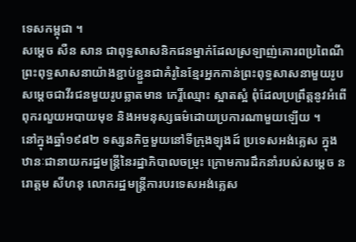ទេសកម្ពុជា ។
សម្តេច សឺន សាន ជាពុទ្ធសាសនិកជនម្នាក់ដែលស្រឡាញ់គោរពប្រពៃណីព្រះពុទ្ធសាសនាយ៉ាងខ្ជាប់ខ្ជួនជាគំរូនៃខ្មែរអ្នកកាន់ព្រះពុទ្ធសាសនាមួយរូប សម្តេចជាវីរជនមួយរូបឆ្លាតមាន កេរ្តិ៍ឈ្មោះ ស្អាតស្អំ ពុំដែលប្រព្រឹត្តនូវអំពើពុករលួយអបាយមុខ និងអមនុស្សធម៌ដោយប្រការណាមួយឡើយ ។
នៅក្នុងឆ្នាំ១៩៨២ ទស្សនកិច្ចមួយនៅទីក្រុងឡុងដ៍ ប្រទេសអង់គ្លេស ក្នុងឋានៈជានាយករដ្ឋមន្ត្រីនៃរដ្ឋាភិបាលចម្រុះ ក្រោមការដឹកនាំរបស់សម្តេច នរោត្តម សីហនុ លោករដ្ឋមន្ត្រីការបរទេសអង់គ្លេស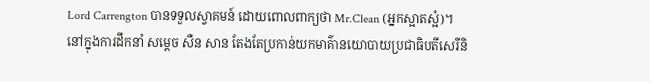Lord Carrengton បានទទួលស្វាគមន៍ ដោយពោលពាក្យថា Mr.Clean (អ្នកស្អាតស្អំ)។
នៅក្នុងការដឹកនាំ សម្តេច សឺន សាន តែងតែប្រកាន់យកមាគ៌ានយោបាយប្រជាធិបតីសេរីនិ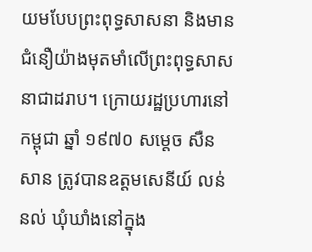យមបែបព្រះពុទ្ធសាសនា និងមានជំនឿយ៉ាងមុតមាំលើព្រះពុទ្ធសាសនាជាដរាប។ ក្រោយរដ្ឋប្រហារនៅកម្ពុជា ឆ្នាំ ១៩៧០ សម្តេច សឺន សាន ត្រូវបានឧត្តមសេនីយ៍ លន់ នល់ ឃុំឃាំងនៅក្នុង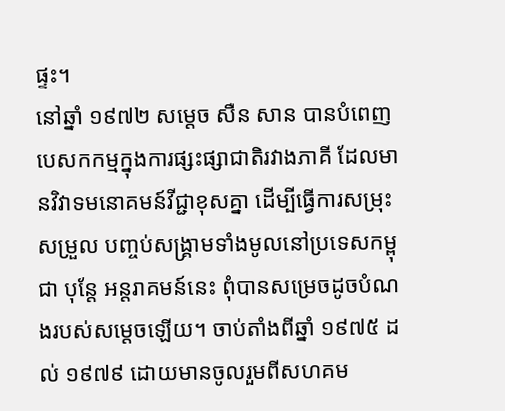ផ្ទះ។
នៅឆ្នាំ ១៩៧២ សម្តេច សឺន សាន បានបំពេញ បេសកកម្មក្នុងការផ្សះផ្សាជាតិរវាងភាគី ដែលមានវិវាទមនោគមន៍វីជ្ជាខុសគ្នា ដើម្បីធ្វើការសម្រុះសម្រួល បញ្ចប់សង្គ្រាមទាំងមូលនៅប្រទេសកម្ពុជា បុន្តែ អន្តរាគមន៍នេះ ពុំបានសម្រេចដូចបំណងរបស់សម្តេចឡើយ។ ចាប់តាំងពីឆ្នាំ ១៩៧៥ ដល់ ១៩៧៩ ដោយមានចូលរួមពីសហគម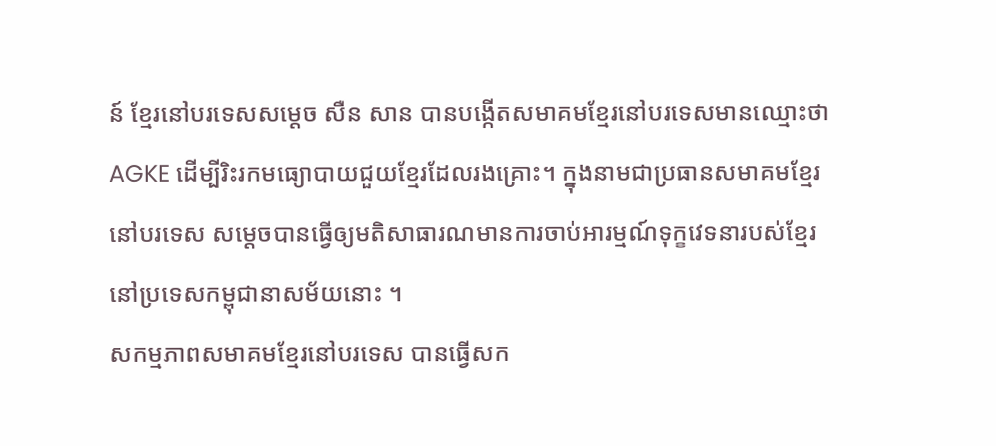ន៍ ខ្មែរនៅបរទេសសម្តេច សឺន សាន បានបង្កើតសមាគមខ្មែរនៅបរទេសមានឈ្មោះថា AGKE ដើម្បីរិះរកមធ្យោបាយជួយខ្មែរដែលរងគ្រោះ។ ក្នុងនាមជាប្រធានសមាគមខ្មែរនៅបរទេស សម្តេចបានធ្វើឲ្យមតិសាធារណមានការចាប់អារម្មណ៍ទុក្ខវេទនារបស់ខ្មែរនៅប្រទេសកម្ពុជានាសម័យនោះ ។
សកម្មភាពសមាគមខ្មែរនៅបរទេស បានធ្វើសក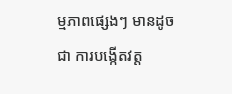ម្មភាពផ្សេងៗ មានដូចជា ការបង្កើតវត្ត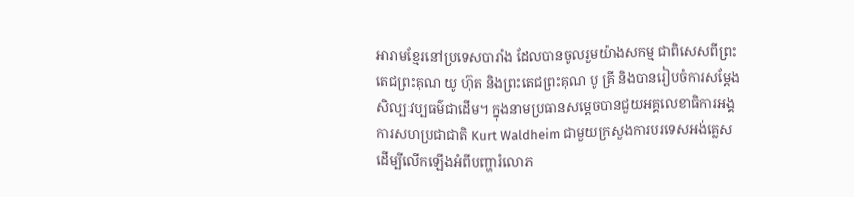អារាមខ្មែរនៅប្រទេសបារាំង ដែលបានចូលរួមយ៉ាងសកម្ម ជាពិសេសពីព្រះតេជព្រះគុណ យូ ហ៊ុត និងព្រះតេជព្រះគុណ បូ គ្រី និងបានរៀបចំការសម្តែងសិល្បៈវប្បធម៌ជាដើម។ ក្នុងនាមប្រធានសម្តេចបានជួយអគ្គលេខាធិការអង្គការសហប្រជាជាតិ Kurt Waldheim ជាមួយក្រសួងការបរទេសអង់គ្លេសដើម្បីលើកឡើងអំពីបញ្ហារំលោភ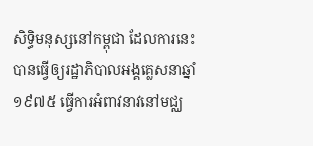សិទ្ធិមនុស្សនៅកម្ពុជា ដែលការនេះបានធ្វើឲ្យរដ្ឋាភិបាលអង្គគ្លេសនាឆ្នាំ ១៩៧៥ ធ្វើការអំពាវនាវនៅមជ្ឈ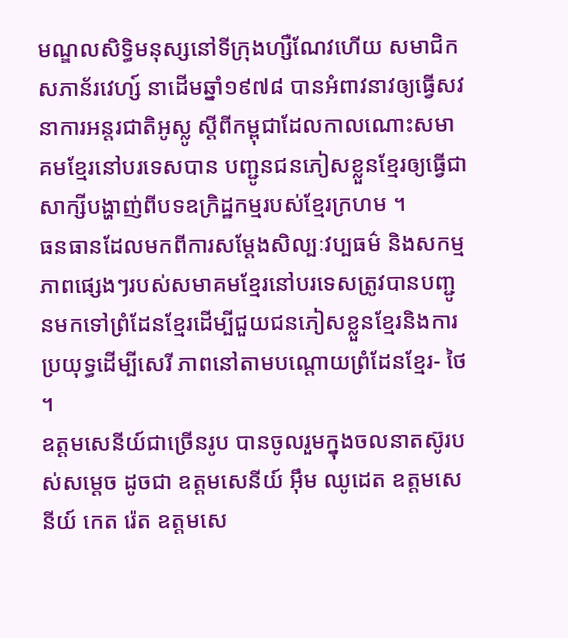មណ្ឌលសិទ្ធិមនុស្សនៅទីក្រុងហ្សឺណែវហើយ សមាជិកសភាន័រវេហ្ស៍ នាដើមឆ្នាំ១៩៧៨ បានអំពាវនាវឲ្យធ្វើសវនាការអន្តរជាតិអូស្លូ ស្តីពីកម្ពុជាដែលកាលណោះសមាគមខ្មែរនៅបរទេសបាន បញ្ជូនជនភៀសខ្លួនខ្មែរឲ្យធ្វើជាសាក្សីបង្ហាញ់ពីបទឧក្រិដ្ឋកម្មរបស់ខ្មែរក្រហម ។
ធនធានដែលមកពីការសម្តែងសិល្បៈវប្បធម៌ និងសកម្មភាពផ្សេងៗរបស់សមាគមខ្មែរនៅបរទេសត្រូវបានបញ្ជូនមកទៅព្រំដែនខ្មែរដើម្បីជួយជនភៀសខ្លួនខ្មែរនិងការប្រយុទ្ធដើម្បីសេរី ភាពនៅតាមបណ្តោយព្រំដែនខ្មែរ- ថៃ ។
ឧត្តមសេនីយ៍ជាច្រើនរូប បានចូលរួមក្នុងចលនាតស៊ូរបស់សម្ដេច ដូចជា ឧត្តមសេនីយ៍ អ៊ឹម ឈូដេត ឧត្តមសេនីយ៍ កេត រ៉េត ឧត្តមសេ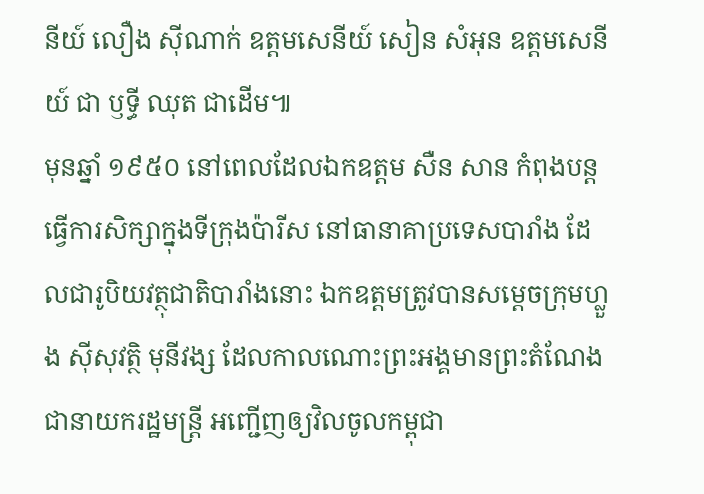នីយ៍ លឿង ស៊ីណាក់ ឧត្តមសេនីយ៍ សៀន សំអុន ឧត្តមសេនីយ៍ ជា ឫទ្ធី ឈុត ជាដើម៕
មុនឆ្នាំ ១៩៥០ នៅពេលដែលឯកឧត្តម សឺន សាន កំពុងបន្តធ្វើការសិក្សាក្នុងទីក្រុងប៉ារីស នៅធានាគាប្រទេសបារាំង ដែលជារូបិយវត្ថុជាតិបារាំងនោះ ឯកឧត្តមត្រូវបានសម្តេចក្រុមហ្លួង ស៊ីសុវត្ថិ មុនីវង្ស ដែលកាលណោះព្រះអង្គមានព្រះតំណែងជានាយករដ្ឋមន្រ្តី អញ្ជើញឲ្យវិលចូលកម្ពុជា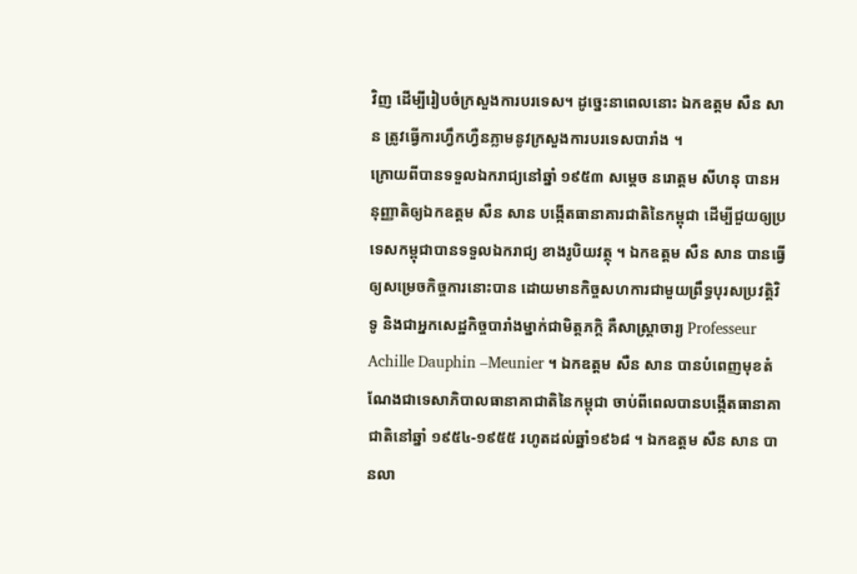វិញ ដើម្បីរៀបចំក្រសួងការបរទេស។ ដូច្នេះនាពេលនោះ ឯកឧត្តម សឺន សាន ត្រូវធ្វើការហ្វឹកហ្វឺនភ្លាមនូវក្រសួងការបរទេសបារាំង ។
ក្រោយពីបានទទួលឯករាជ្យនៅឆ្នាំ ១៩៥៣ សម្តេច នរោត្តម សីហនុ បានអនុញ្ញាតិឲ្យឯកឧត្តម សឺន សាន បង្កើតធានាគារជាតិនៃកម្ពុជា ដើម្បីជួយឲ្យប្រទេសកម្ពុជាបានទទួលឯករាជ្យ ខាងរូបិយវត្ថុ ។ ឯកឧត្តម សឺន សាន បានធ្វើឲ្យសម្រេចកិច្ចការនោះបាន ដោយមានកិច្ចសហការជាមួយព្រឹទ្ធបុរសប្រវត្តិវិទូ និងជាអ្នកសេដ្ឋកិច្ចបារាំងម្នាក់ជាមិត្តភក្តិ គឺសាស្រ្តាចារ្យ Professeur Achille Dauphin –Meunier ។ ឯកឧត្តម សឺន សាន បានបំពេញមុខតំណែងជាទេសាភិបាលធានាគាជាតិនៃកម្ពុជា ចាប់ពីពេលបានបង្កើតធានាគាជាតិនៅឆ្នាំ ១៩៥៤-១៩៥៥ រហូតដល់ឆ្នាំ១៩៦៨ ។ ឯកឧត្តម សឺន សាន បានលា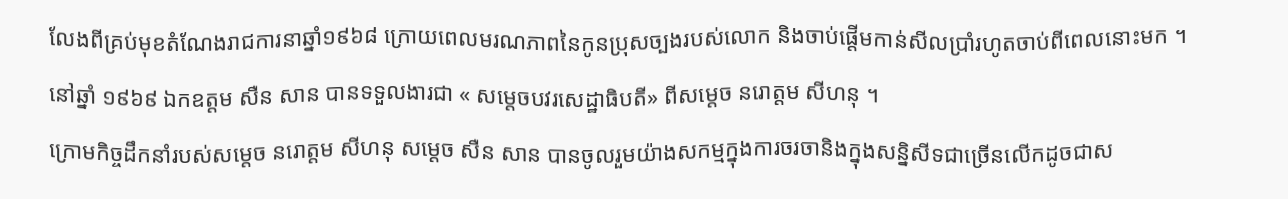លែងពីគ្រប់មុខតំណែងរាជការនាឆ្នាំ១៩៦៨ ក្រោយពេលមរណភាពនៃកូនប្រុសច្បងរបស់លោក និងចាប់ផ្តើមកាន់សីលប្រាំរហូតចាប់ពីពេលនោះមក ។
នៅឆ្នាំ ១៩៦៩ ឯកឧត្តម សឺន សាន បានទទួលងារជា « សម្តេចបវរសេដ្ឋាធិបតី» ពីសម្តេច នរោត្តម សីហនុ ។
ក្រោមកិច្ចដឹកនាំរបស់សម្តេច នរោត្តម សីហនុ សម្តេច សឺន សាន បានចូលរួមយ៉ាងសកម្មក្នុងការចរចានិងក្នុងសន្និសីទជាច្រើនលើកដូចជាស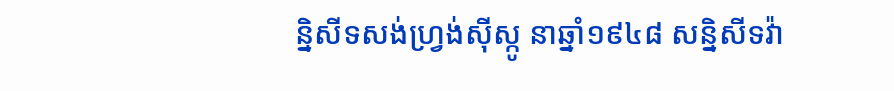ន្និសីទសង់ហ្វ្រង់ស៊ីស្កូ នាឆ្នាំ១៩៤៨ សន្និសីទវ៉ា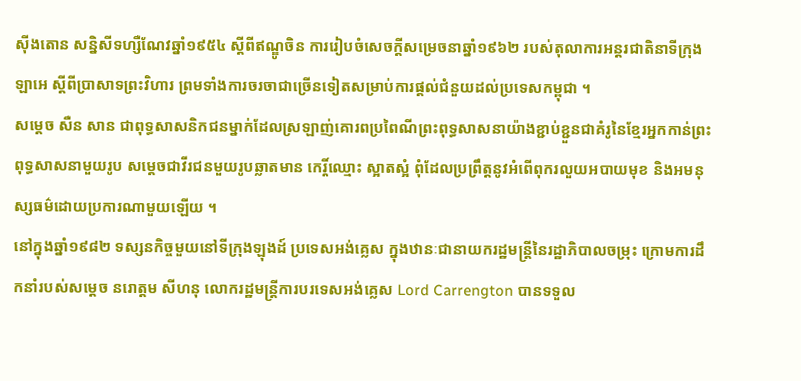ស៊ីងតោន សន្និសីទហ្សឺណែវឆ្នាំ១៩៥៤ ស្តីពីឥណ្ឌូចិន ការរៀបចំសេចក្តីសម្រេចនាឆ្នាំ១៩៦២ របស់តុលាការអន្តរជាតិនាទីក្រុងឡាអេ ស្តីពីប្រាសាទព្រះវិហារ ព្រមទាំងការចរចាជាច្រើនទៀតសម្រាប់ការផ្តល់ជំនួយដល់ប្រទេសកម្ពុជា ។
សម្តេច សឺន សាន ជាពុទ្ធសាសនិកជនម្នាក់ដែលស្រឡាញ់គោរពប្រពៃណីព្រះពុទ្ធសាសនាយ៉ាងខ្ជាប់ខ្ជួនជាគំរូនៃខ្មែរអ្នកកាន់ព្រះពុទ្ធសាសនាមួយរូប សម្តេចជាវីរជនមួយរូបឆ្លាតមាន កេរ្តិ៍ឈ្មោះ ស្អាតស្អំ ពុំដែលប្រព្រឹត្តនូវអំពើពុករលួយអបាយមុខ និងអមនុស្សធម៌ដោយប្រការណាមួយឡើយ ។
នៅក្នុងឆ្នាំ១៩៨២ ទស្សនកិច្ចមួយនៅទីក្រុងឡុងដ៍ ប្រទេសអង់គ្លេស ក្នុងឋានៈជានាយករដ្ឋមន្ត្រីនៃរដ្ឋាភិបាលចម្រុះ ក្រោមការដឹកនាំរបស់សម្តេច នរោត្តម សីហនុ លោករដ្ឋមន្ត្រីការបរទេសអង់គ្លេស Lord Carrengton បានទទួល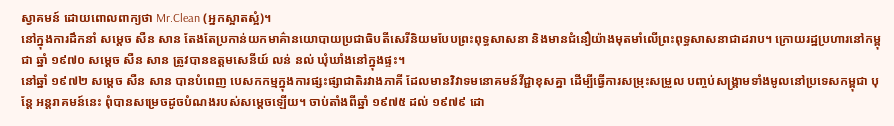ស្វាគមន៍ ដោយពោលពាក្យថា Mr.Clean (អ្នកស្អាតស្អំ)។
នៅក្នុងការដឹកនាំ សម្តេច សឺន សាន តែងតែប្រកាន់យកមាគ៌ានយោបាយប្រជាធិបតីសេរីនិយមបែបព្រះពុទ្ធសាសនា និងមានជំនឿយ៉ាងមុតមាំលើព្រះពុទ្ធសាសនាជាដរាប។ ក្រោយរដ្ឋប្រហារនៅកម្ពុជា ឆ្នាំ ១៩៧០ សម្តេច សឺន សាន ត្រូវបានឧត្តមសេនីយ៍ លន់ នល់ ឃុំឃាំងនៅក្នុងផ្ទះ។
នៅឆ្នាំ ១៩៧២ សម្តេច សឺន សាន បានបំពេញ បេសកកម្មក្នុងការផ្សះផ្សាជាតិរវាងភាគី ដែលមានវិវាទមនោគមន៍វីជ្ជាខុសគ្នា ដើម្បីធ្វើការសម្រុះសម្រួល បញ្ចប់សង្គ្រាមទាំងមូលនៅប្រទេសកម្ពុជា បុន្តែ អន្តរាគមន៍នេះ ពុំបានសម្រេចដូចបំណងរបស់សម្តេចឡើយ។ ចាប់តាំងពីឆ្នាំ ១៩៧៥ ដល់ ១៩៧៩ ដោ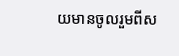យមានចូលរួមពីស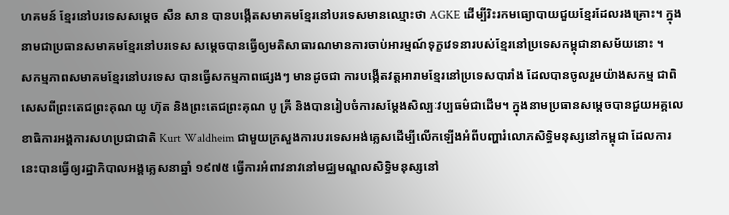ហគមន៍ ខ្មែរនៅបរទេសសម្តេច សឺន សាន បានបង្កើតសមាគមខ្មែរនៅបរទេសមានឈ្មោះថា AGKE ដើម្បីរិះរកមធ្យោបាយជួយខ្មែរដែលរងគ្រោះ។ ក្នុងនាមជាប្រធានសមាគមខ្មែរនៅបរទេស សម្តេចបានធ្វើឲ្យមតិសាធារណមានការចាប់អារម្មណ៍ទុក្ខវេទនារបស់ខ្មែរនៅប្រទេសកម្ពុជានាសម័យនោះ ។
សកម្មភាពសមាគមខ្មែរនៅបរទេស បានធ្វើសកម្មភាពផ្សេងៗ មានដូចជា ការបង្កើតវត្តអារាមខ្មែរនៅប្រទេសបារាំង ដែលបានចូលរួមយ៉ាងសកម្ម ជាពិសេសពីព្រះតេជព្រះគុណ យូ ហ៊ុត និងព្រះតេជព្រះគុណ បូ គ្រី និងបានរៀបចំការសម្តែងសិល្បៈវប្បធម៌ជាដើម។ ក្នុងនាមប្រធានសម្តេចបានជួយអគ្គលេខាធិការអង្គការសហប្រជាជាតិ Kurt Waldheim ជាមួយក្រសួងការបរទេសអង់គ្លេសដើម្បីលើកឡើងអំពីបញ្ហារំលោភសិទ្ធិមនុស្សនៅកម្ពុជា ដែលការនេះបានធ្វើឲ្យរដ្ឋាភិបាលអង្គគ្លេសនាឆ្នាំ ១៩៧៥ ធ្វើការអំពាវនាវនៅមជ្ឈមណ្ឌលសិទ្ធិមនុស្សនៅ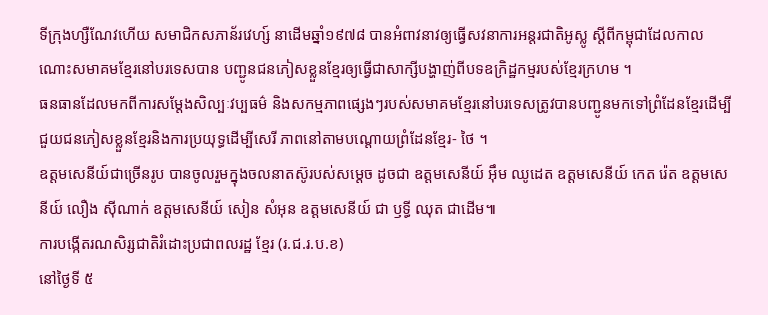ទីក្រុងហ្សឺណែវហើយ សមាជិកសភាន័រវេហ្ស៍ នាដើមឆ្នាំ១៩៧៨ បានអំពាវនាវឲ្យធ្វើសវនាការអន្តរជាតិអូស្លូ ស្តីពីកម្ពុជាដែលកាលណោះសមាគមខ្មែរនៅបរទេសបាន បញ្ជូនជនភៀសខ្លួនខ្មែរឲ្យធ្វើជាសាក្សីបង្ហាញ់ពីបទឧក្រិដ្ឋកម្មរបស់ខ្មែរក្រហម ។
ធនធានដែលមកពីការសម្តែងសិល្បៈវប្បធម៌ និងសកម្មភាពផ្សេងៗរបស់សមាគមខ្មែរនៅបរទេសត្រូវបានបញ្ជូនមកទៅព្រំដែនខ្មែរដើម្បីជួយជនភៀសខ្លួនខ្មែរនិងការប្រយុទ្ធដើម្បីសេរី ភាពនៅតាមបណ្តោយព្រំដែនខ្មែរ- ថៃ ។
ឧត្តមសេនីយ៍ជាច្រើនរូប បានចូលរួមក្នុងចលនាតស៊ូរបស់សម្ដេច ដូចជា ឧត្តមសេនីយ៍ អ៊ឹម ឈូដេត ឧត្តមសេនីយ៍ កេត រ៉េត ឧត្តមសេនីយ៍ លឿង ស៊ីណាក់ ឧត្តមសេនីយ៍ សៀន សំអុន ឧត្តមសេនីយ៍ ជា ឫទ្ធី ឈុត ជាដើម៕
ការបង្កើតរណសិរ្សជាតិរំដោះប្រជាពលរដ្ឋ ខ្មែរ (រ.ជ.រ.ប.ខ)
នៅថ្ងៃទី ៥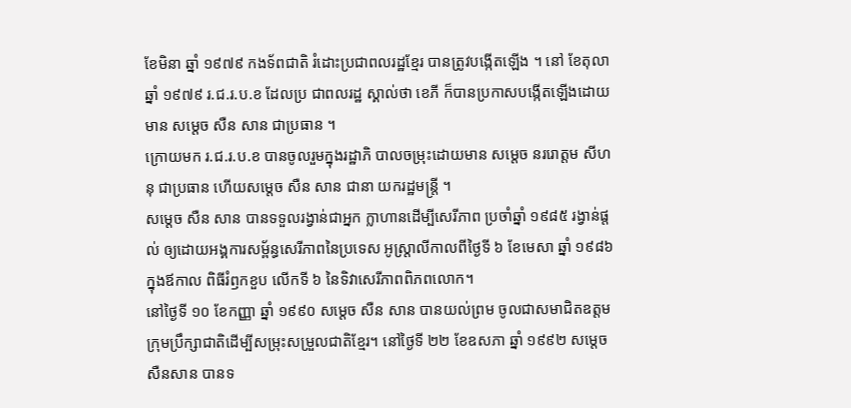ខែមិនា ឆ្នាំ ១៩៧៩ កងទ័ពជាតិ រំដោះប្រជាពលរដ្ឋខ្មែរ បានត្រូវបង្កើតឡើង ។ នៅ ខែតុលា ឆ្នាំ ១៩៧៩ រ.ជ.រ.ប.ខ ដែលប្រ ជាពលរដ្ឋ ស្គាល់ថា ខេភី ក៏បានប្រកាសបង្កើតឡើងដោយមាន សម្តេច សឺន សាន ជាប្រធាន ។
ក្រោយមក រ.ជ.រ.ប.ខ បានចូលរួមក្នុងរដ្ឋាភិ បាលចម្រុះដោយមាន សម្តេច នររោត្តម សីហនុ ជាប្រធាន ហើយសម្តេច សឺន សាន ជានា យករដ្ឋមន្រ្តី ។
សម្តេច សឺន សាន បានទទួលរង្វាន់ជាអ្នក ក្លាហានដើម្បីសេរីភាព ប្រចាំឆ្នាំ ១៩៨៥ រង្វាន់ផ្តល់ ឲ្យដោយអង្គការសម្ព័ន្ធសេរីភាពនៃប្រទេស អូស្ត្រាលីកាលពីថ្ងៃទី ៦ ខែមេសា ឆ្នាំ ១៩៨៦ ក្នុងឪកាល ពិធីរំឭកខួប លើកទី ៦ នៃទិវាសេរីភាពពិភពលោក។
នៅថ្ងៃទី ១០ ខែកញ្ញា ឆ្នាំ ១៩៩០ សម្តេច សឺន សាន បានយល់ព្រម ចូលជាសមាជិតឧត្តម ក្រុមប្រឹក្សាជាតិដើម្បីសម្រុះសម្រួលជាតិខ្មែរ។ នៅថ្ងៃទី ២២ ខែឧសភា ឆ្នាំ ១៩៩២ សម្តេច សឺនសាន បានទ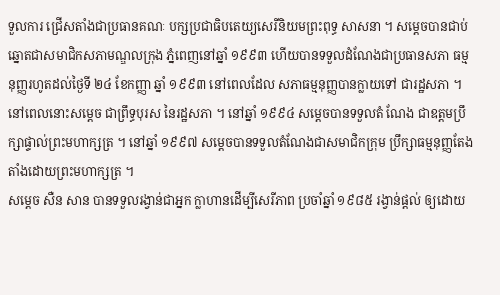ទួលការ ជ្រើសតាំងជាប្រធានគណៈ បក្សប្រជាធិបតេយ្យសេរីនិយមព្រះពុទ្ធ សាសនា ។ សម្តេចបានជាប់ឆ្នោតជាសមាជិកសភាមណ្ឌលក្រុង ភ្នំពេញនៅឆ្នាំ ១៩៩៣ ហើយបានទទួលដំណែងជាប្រធានសភា ធម្មនុញ្ញរហូតដល់ថ្ងៃទី ២៤ ខែកញ្ញា ឆ្នាំ ១៩៩៣ នៅពេលដែល សភាធម្មនុញ្ញបានក្លាយទៅ ជារដ្ឋសភា ។ នៅពេលនោះសម្តេច ជាព្រឹទ្ធបុរស នៃរដ្ឋសភា ។ នៅឆ្នាំ ១៩៩៤ សម្តេចបានទទួលតំ ណែង ជាឧត្តមប្រឹក្សាផ្ទាល់ព្រះមហាក្សត្រ ។ នៅឆ្នាំ ១៩៩៧ សម្តេចបានទទួលតំណែងជាសមាជិកក្រុម ប្រឹក្សាធម្មនុញ្ញតែង តាំងដោយព្រះមហាក្សត្រ ។
សម្តេច សឺន សាន បានទទួលរង្វាន់ជាអ្នក ក្លាហានដើម្បីសេរីភាព ប្រចាំឆ្នាំ ១៩៨៥ រង្វាន់ផ្តល់ ឲ្យដោយ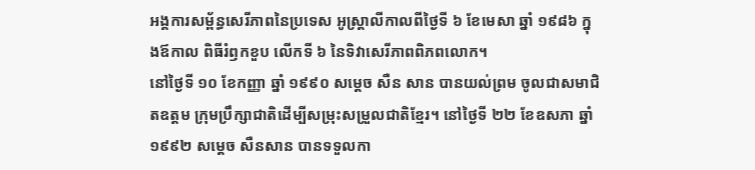អង្គការសម្ព័ន្ធសេរីភាពនៃប្រទេស អូស្ត្រាលីកាលពីថ្ងៃទី ៦ ខែមេសា ឆ្នាំ ១៩៨៦ ក្នុងឪកាល ពិធីរំឭកខួប លើកទី ៦ នៃទិវាសេរីភាពពិភពលោក។
នៅថ្ងៃទី ១០ ខែកញ្ញា ឆ្នាំ ១៩៩០ សម្តេច សឺន សាន បានយល់ព្រម ចូលជាសមាជិតឧត្តម ក្រុមប្រឹក្សាជាតិដើម្បីសម្រុះសម្រួលជាតិខ្មែរ។ នៅថ្ងៃទី ២២ ខែឧសភា ឆ្នាំ ១៩៩២ សម្តេច សឺនសាន បានទទួលកា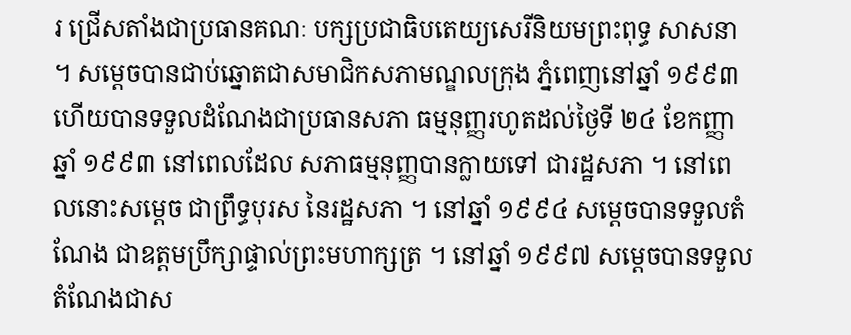រ ជ្រើសតាំងជាប្រធានគណៈ បក្សប្រជាធិបតេយ្យសេរីនិយមព្រះពុទ្ធ សាសនា ។ សម្តេចបានជាប់ឆ្នោតជាសមាជិកសភាមណ្ឌលក្រុង ភ្នំពេញនៅឆ្នាំ ១៩៩៣ ហើយបានទទួលដំណែងជាប្រធានសភា ធម្មនុញ្ញរហូតដល់ថ្ងៃទី ២៤ ខែកញ្ញា ឆ្នាំ ១៩៩៣ នៅពេលដែល សភាធម្មនុញ្ញបានក្លាយទៅ ជារដ្ឋសភា ។ នៅពេលនោះសម្តេច ជាព្រឹទ្ធបុរស នៃរដ្ឋសភា ។ នៅឆ្នាំ ១៩៩៤ សម្តេចបានទទួលតំ ណែង ជាឧត្តមប្រឹក្សាផ្ទាល់ព្រះមហាក្សត្រ ។ នៅឆ្នាំ ១៩៩៧ សម្តេចបានទទួលតំណែងជាស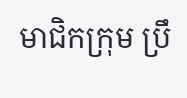មាជិកក្រុម ប្រឹ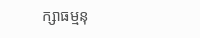ក្សាធម្មនុ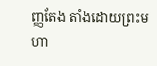ញ្ញតែង តាំងដោយព្រះមហា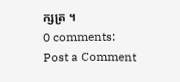ក្សត្រ ។
0 comments:
Post a Comment